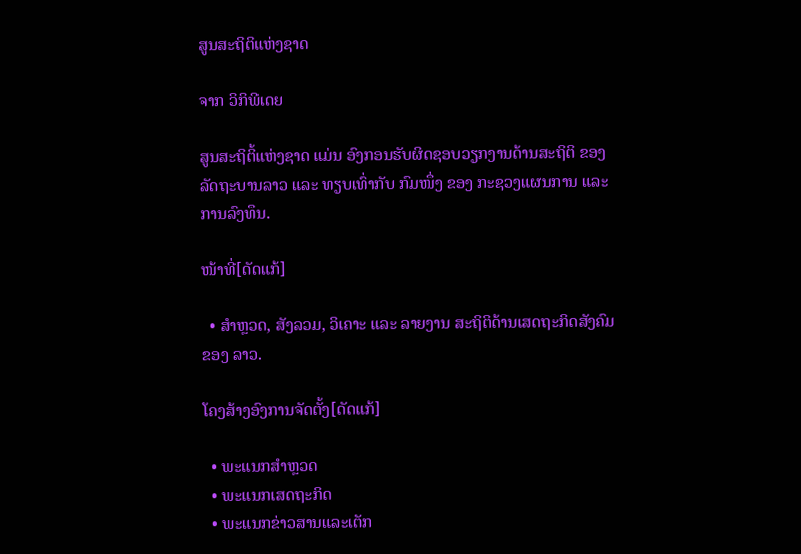ສູນສະຖິຕິແຫ່ງຊາດ

ຈາກ ວິກິພີເດຍ

ສູນສະຖິຕິ້ແຫ່ງຊາດ ແມ່ນ ອົງກອນຮັບຜິດຊອບວຽກງານດ້ານສະຖິຕິ ຂອງ ລັດຖະບານລາວ ແລະ ທຽບເທົ່າກັບ ກົມໜຶ່ງ ຂອງ ກະຊວງແຜນການ ແລະ ການລົງທຶນ.

ໜ້າທີ່[ດັດແກ້]

  • ສຳຫຼວດ, ສັງລວມ, ວິເຄາະ ແລະ ລາຍງານ ສະຖິຕິດ້ານເສດຖະກິດສັງຄົມ ຂອງ ລາວ.

ໂຄງສ້າງອົງການຈັດຕັ້ງ[ດັດແກ້]

  • ພະແນກສຳຫຼວດ
  • ພະແນກເສດຖະກິດ
  • ພະແນກຂ່າວສານແລະເຕັກ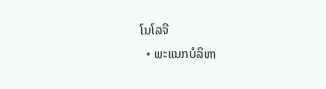ໂນໂລຈີ
  • ພະແນກບໍລິຫາ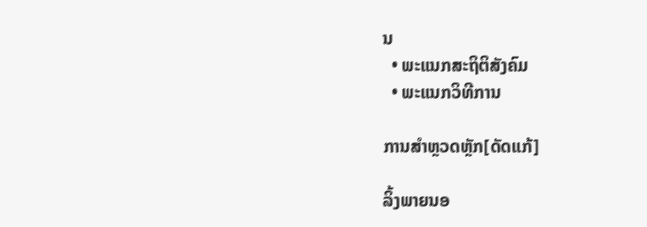ນ
  • ພະແນກສະຖິຕິສັງຄົມ
  • ພະແນກວິທີການ

ການສຳຫຼວດຫຼັກ[ດັດແກ້]

ລິ້ງພາຍນອ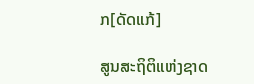ກ[ດັດແກ້]

ສູນສະຖິຕິແຫ່ງຊາດ